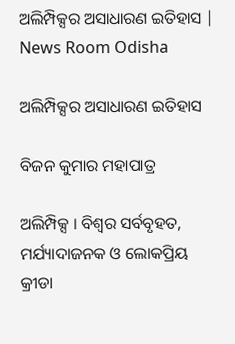ଅଲିମ୍ପିକ୍ସର ଅସାଧାରଣ ଇତିହାସ | News Room Odisha

ଅଲିମ୍ପିକ୍ସର ଅସାଧାରଣ ଇତିହାସ

ବିଜନ କୁମାର ମହାପାତ୍ର

ଅଲିମ୍ପିକ୍ସ । ବିଶ୍ୱର ସର୍ବବୃହତ, ମର୍ଯ୍ୟାଦାଜନକ ଓ ଲୋକପ୍ରିୟ କ୍ରୀଡା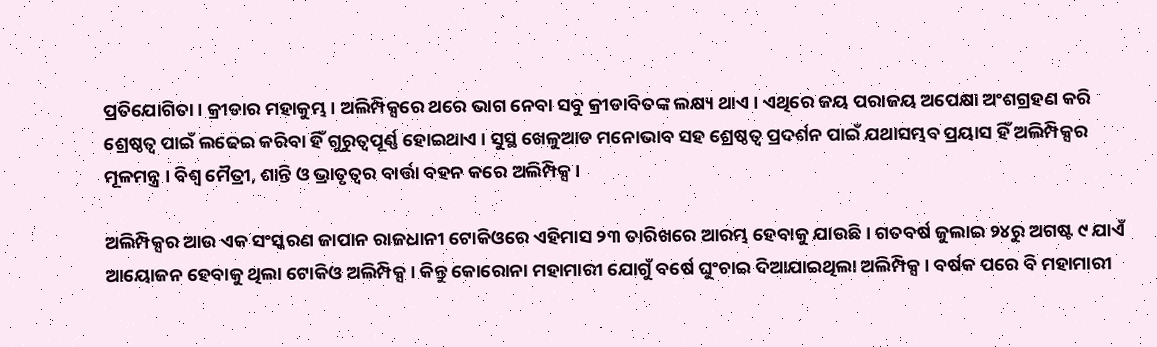ପ୍ରତିଯୋଗିତା । କ୍ରୀଡାର ମହାକୁମ୍ଭ । ଅଲିମ୍ପିକ୍ସରେ ଥରେ ଭାଗ ନେବା ସବୁ କ୍ରୀଡାବିତଙ୍କ ଲକ୍ଷ୍ୟ ଥାଏ । ଏଥିରେ ଜୟ ପରାଜୟ ଅପେକ୍ଷା ଅଂଶଗ୍ରହଣ କରି ଶ୍ରେଷ୍ଠତ୍ୱ ପାଇଁ ଲଢେଇ କରିବା ହିଁ ଗୁରୁତ୍ୱପୂର୍ଣ୍ଣ ହୋଇଥାଏ । ସୁସ୍ଥ ଖେଳୁଆଡ ମନୋଭାବ ସହ ଶ୍ରେଷ୍ଠତ୍ୱ ପ୍ରଦର୍ଶନ ପାଇଁ ଯଥାସମ୍ଭବ ପ୍ରୟାସ ହିଁ ଅଲିମ୍ପିକ୍ସର ମୂଳମନ୍ତ୍ର । ବିଶ୍ୱ ମୈତ୍ରୀ, ଶାନ୍ତି ଓ ଭ୍ରାତୃତ୍ୱର ବାର୍ତ୍ତା ବହନ କରେ ଅଲିମ୍ପିକ୍ସ ।

ଅଲିମ୍ପିକ୍ସର ଆଉ ଏକ ସଂସ୍କରଣ ଜାପାନ ରାଜଧାନୀ ଟୋକିଓରେ ଏହିମାସ ୨୩ ତାରିଖରେ ଆରମ୍ଭ ହେବାକୁ ଯାଉଛି । ଗତବର୍ଷ ଜୁଲାଇ ୨୪ରୁ ଅଗଷ୍ଟ ୯ ଯାଏଁ ଆୟୋଜନ ହେବାକୁ ଥିଲା ଟୋକିଓ ଅଲିମ୍ପିକ୍ସ । କିନ୍ତୁ କୋରୋନା ମହାମାରୀ ଯୋଗୁଁ ବର୍ଷେ ଘୁଂଚାଇ ଦିଆଯାଇଥିଲା ଅଲିମ୍ପିକ୍ସ । ବର୍ଷକ ପରେ ବି ମହାମାରୀ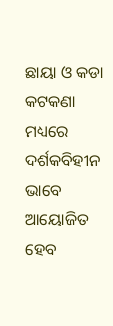ଛାୟା ଓ କଡା କଟକଣା ମଧ୍ୟରେ ଦର୍ଶକବିହୀନ ଭାବେ ଆୟୋଜିତ ହେବ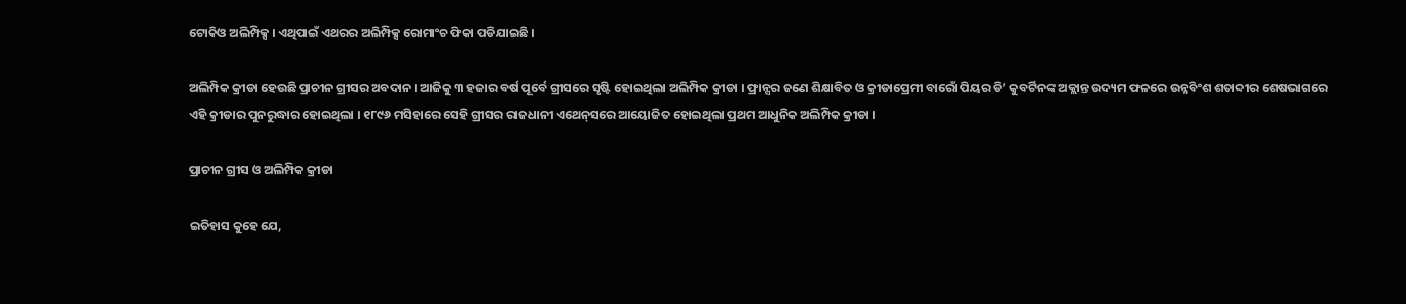ଟୋକିଓ ଅଲିମ୍ପିକ୍ସ । ଏଥିପାଇଁ ଏଥରର ଅଲିମ୍ପିକ୍ସ ରୋମାଂଚ ଫିକା ପଡିଯାଇଛି ।

ଅଲିମ୍ପିକ କ୍ରୀଡା ହେଉଛି ପ୍ରାଚୀନ ଗ୍ରୀସର ଅବଦାନ । ଆଜିକୁ ୩ ହଜାର ବର୍ଷ ପୂର୍ବେ ଗ୍ରୀସରେ ସୃଷ୍ଟି ହୋଇଥିଲା ଅଲିମ୍ପିକ କ୍ରୀଡା । ଫ୍ରାନ୍ସର ଜଣେ ଶିକ୍ଷାବିତ ଓ କ୍ରୀଡାପ୍ରେମୀ ବାରୋଁ ପିୟର ଡି’ କୁବର୍ଟିନଙ୍କ ଅକ୍ଲାନ୍ତ ଉଦ୍ୟମ ଫଳରେ ଉନ୍ନବିଂଶ ଶତାବ୍ଦୀର ଶେଷଭାଗରେ ଏହି କ୍ରୀଡାର ପୁନରୁଦ୍ଧାର ହୋଇଥିଲା । ୧୮୯୬ ମସିହାରେ ସେହି ଗ୍ରୀସର ରାଜଧାନୀ ଏଥେନ୍‌ସରେ ଆୟୋଜିତ ହୋଇଥିଲା ପ୍ରଥମ ଆଧୁନିକ ଅଲିମ୍ପିକ କ୍ରୀଡା ।

ପ୍ରାଚୀନ ଗ୍ରୀସ ଓ ଅଲିମ୍ପିକ କ୍ରୀଡା

ଇତିହାସ କୁହେ ଯେ,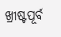ଖ୍ରୀଷ୍ଟପୂର୍ବ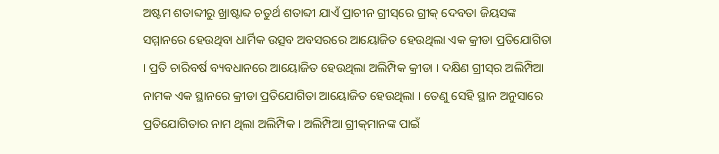ଅଷ୍ଟମ ଶତାବ୍ଦୀରୁ ଖ୍ରାଷ୍ଟାବ୍ଦ ଚତୁର୍ଥ ଶତାବ୍ଦୀ ଯାଏଁ ପ୍ରାଚୀନ ଗ୍ରୀସ୍‌ରେ ଗ୍ରୀକ୍ ଦେବତା ଜିୟସଙ୍କ ସମ୍ମାନରେ ହେଉଥିବା ଧାର୍ମିକ ଉତ୍ସବ ଅବସରରେ ଆୟୋଜିତ ହେଉଥିଲା ଏକ କ୍ରୀଡା ପ୍ରତିଯୋଗିତା । ପ୍ରତି ଚାରିବର୍ଷ ବ୍ୟବଧାନରେ ଆୟୋଜିତ ହେଉଥିଲା ଅଲିମ୍ପିକ କ୍ରୀଡା । ଦକ୍ଷିଣ ଗ୍ରୀସ୍‌ର ଅଲିମ୍ପିଆ ନାମକ ଏକ ସ୍ଥାନରେ କ୍ରୀଡା ପ୍ରତିଯୋଗିତା ଆୟୋଜିତ ହେଉଥିଲା । ତେଣୁ ସେହି ସ୍ଥାନ ଅନୁସାରେ ପ୍ରତିଯୋଗିତାର ନାମ ଥିଲା ଅଲିମ୍ପିକ । ଅଲିମ୍ପିଆ ଗ୍ରୀକ୍‌ମାନଙ୍କ ପାଇଁ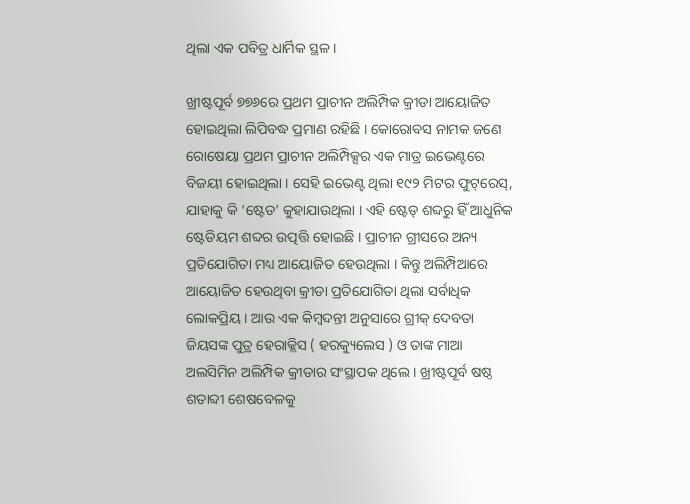ଥିଲା ଏକ ପବିତ୍ର ଧାର୍ମିକ ସ୍ଥଳ ।

ଖ୍ରୀଷ୍ଟପୂର୍ବ ୭୭୬ରେ ପ୍ରଥମ ପ୍ରାଚୀନ ଅଲିମ୍ପିକ କ୍ରୀଡା ଆୟୋଜିତ ହୋଇଥିଲା ଲିପିବଦ୍ଧ ପ୍ରମାଣ ରହିଛି । କୋରୋବସ ନାମକ ଜଣେ ରୋଷେୟା ପ୍ରଥମ ପ୍ରାଚୀନ ଅଲିମ୍ପିକ୍ସର ଏକ ମାତ୍ର ଇଭେଣ୍ଟରେ ବିଜୟୀ ହୋଇଥିଲା । ସେହି ଇଭେଣ୍ଟ ଥିଲା ୧୯୨ ମିଟର ଫୁଟ୍‌ରେସ୍‌, ଯାହାକୁ କି ‘ଷ୍ଟେଡ’ କୁହାଯାଉଥିଲା । ଏହି ଷ୍ଟେଡ୍ ଶବ୍ଦରୁ ହିଁ ଆଧୁନିକ ଷ୍ଟେଡିୟମ ଶବ୍ଦର ଉତ୍ପତ୍ତି ହୋଇଛି । ପ୍ରାଚୀନ ଗ୍ରୀସରେ ଅନ୍ୟ ପ୍ରତିଯୋଗିତା ମଧ୍ୟ ଆୟୋଜିତ ହେଉଥିଲା । କିନ୍ତୁ ଅଲିମ୍ପିଆରେ ଆୟୋଜିତ ହେଉଥିବା କ୍ରୀଡା ପ୍ରତିଯୋଗିତା ଥିଲା ସର୍ବାଧିକ ଲୋକପ୍ରିୟ । ଆଉ ଏକ କିମ୍ବଦନ୍ତୀ ଅନୁସାରେ ଗ୍ରୀକ୍ ଦେବତା ଜିୟସଙ୍କ ପୁତ୍ର ହେରାକ୍ଲିସ ( ହରକ୍ୟୁଲେସ ) ଓ ତାଙ୍କ ମାଆ ଅଲସିମିନ ଅଲିମ୍ପିକ କ୍ରୀଡାର ସଂସ୍ଥାପକ ଥିଲେ । ଖ୍ରୀଷ୍ଟପୂର୍ବ ଷଷ୍ଠ ଶତାବ୍ଦୀ ଶେଷବେଳକୁ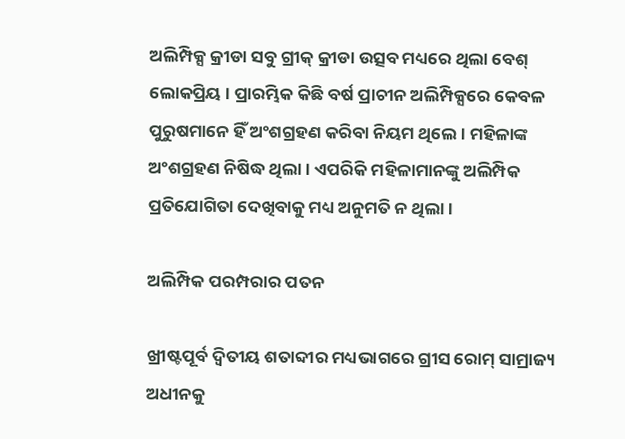ଅଲିମ୍ପିକ୍ସ କ୍ରୀଡା ସବୁ ଗ୍ରୀକ୍ କ୍ରୀଡା ଉତ୍ସବ ମଧ୍ୟରେ ଥିଲା ବେଶ୍ ଲୋକପ୍ରିୟ । ପ୍ରାରମ୍ଭିକ କିଛି ବର୍ଷ ପ୍ରାଚୀନ ଅଲିମ୍ପିକ୍ସରେ କେବଳ ପୁରୁଷମାନେ ହିଁ ଅଂଶଗ୍ରହଣ କରିବା ନିୟମ ଥିଲେ । ମହିଳାଙ୍କ ଅଂଶଗ୍ରହଣ ନିଷିଦ୍ଧ ଥିଲା । ଏପରିକି ମହିଳାମାନଙ୍କୁ ଅଲିମ୍ପିକ ପ୍ରତିଯୋଗିତା ଦେଖିବାକୁ ମଧ୍ୟ ଅନୁମତି ନ ଥିଲା ।

ଅଲିମ୍ପିକ ପରମ୍ପରାର ପତନ

ଖ୍ରୀଷ୍ଟପୂର୍ବ ଦ୍ୱିତୀୟ ଶତାବ୍ଦୀର ମଧ୍ୟଭାଗରେ ଗ୍ରୀସ ରୋମ୍ ସାମ୍ରାଜ୍ୟ ଅଧୀନକୁ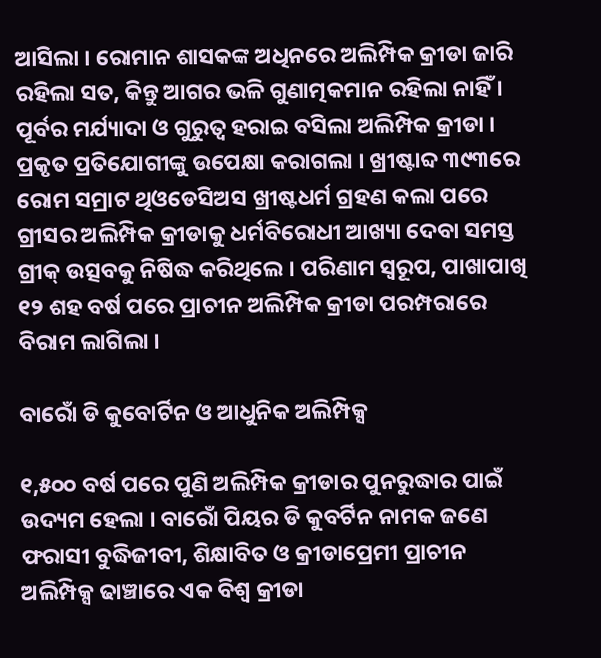ଆସିଲା । ରୋମାନ ଶାସକଙ୍କ ଅଧିନରେ ଅଲିମ୍ପିକ କ୍ରୀଡା ଜାରି ରହିଲା ସତ, କିନ୍ତୁ ଆଗର ଭଳି ଗୁଣାତ୍ମକମାନ ରହିଲା ନାହିଁ । ପୂର୍ବର ମର୍ଯ୍ୟାଦା ଓ ଗୁରୁତ୍ୱ ହରାଇ ବସିଲା ଅଲିମ୍ପିକ କ୍ରୀଡା । ପ୍ରକୃତ ପ୍ରତିଯୋଗୀଙ୍କୁ ଉପେକ୍ଷା କରାଗଲା । ଖ୍ରୀଷ୍ଟାବ୍ଦ ୩୯୩ରେ ରୋମ ସମ୍ରାଟ ଥିଓଡେସିଅସ ଖ୍ରୀଷ୍ଟଧର୍ମ ଗ୍ରହଣ କଲା ପରେ ଗ୍ରୀସର ଅଲିମ୍ପିକ କ୍ରୀଡାକୁ ଧର୍ମବିରୋଧୀ ଆଖ୍ୟା ଦେବା ସମସ୍ତ ଗ୍ରୀକ୍ ଉତ୍ସବକୁ ନିଷିଦ୍ଧ କରିଥିଲେ । ପରିଣାମ ସ୍ୱରୂପ, ପାଖାପାଖି ୧୨ ଶହ ବର୍ଷ ପରେ ପ୍ରାଚୀନ ଅଲିମ୍ପିକ କ୍ରୀଡା ପରମ୍ପରାରେ ବିରାମ ଲାଗିଲା ।

ବାରୋଁ ଡି କୁବୋର୍ଟିନ ଓ ଆଧୁନିକ ଅଲିମ୍ପିକ୍ସ

୧,୫୦୦ ବର୍ଷ ପରେ ପୁଣି ଅଲିମ୍ପିକ କ୍ରୀଡାର ପୁନରୁଦ୍ଧାର ପାଇଁ ଉଦ୍ୟମ ହେଲା । ବାରୋଁ ପିୟର ଡି କୁବର୍ଟିନ ନାମକ ଜଣେ ଫରାସୀ ବୁଦ୍ଧିଜୀବୀ, ଶିକ୍ଷାବିତ ଓ କ୍ରୀଡାପ୍ରେମୀ ପ୍ରାଚୀନ ଅଲିମ୍ପିକ୍ସ ଢାଞ୍ଚାରେ ଏକ ବିଶ୍ୱ କ୍ରୀଡା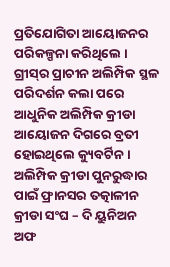ପ୍ରତିଯୋଗିତା ଆୟୋଜନର ପରିକଳ୍ପନା କରିଥିଲେ । ଗ୍ରୀସ୍‌ର ପ୍ରାଚୀନ ଅଲିମ୍ପିକ ସ୍ଥଳ ପରିଦର୍ଶନ କଲା ପରେ ଆଧୁନିକ ଅଲିମ୍ପିକ କ୍ରୀଡା ଆୟୋଜନ ଦିଗରେ ବ୍ରତୀ ହୋଇଥିଲେ କ୍ୟୁବର୍ଟିନ । ଅଲିମ୍ପିକ କ୍ରୀଡା ପୁନରୁଦ୍ଧାର ପାଇଁ ଫ୍ରାନସର ତତ୍କାଳୀନ କ୍ରୀଡା ସଂଘ – ଦି ୟୁନିଅନ ଅଫ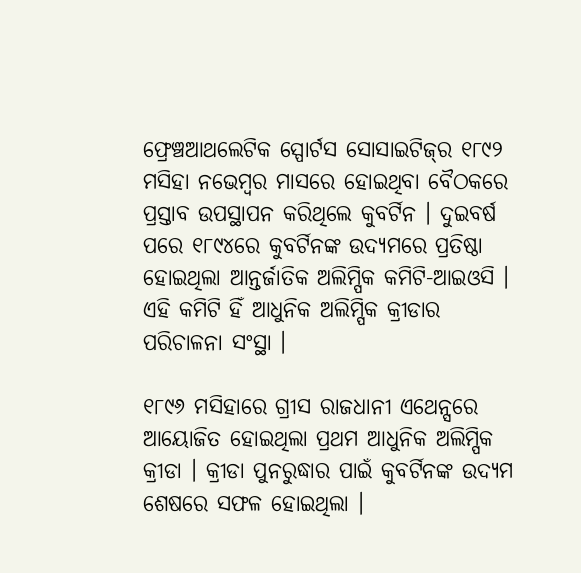ଫ୍ରେଞ୍ଚଆଥଲେଟିକ ସ୍ପୋର୍ଟସ ସୋସାଇଟିଜ୍‌ର ୧୮୯୨ ମସିହା ନଭେମ୍ବର ମାସରେ ହୋଇଥିବା ବୈଠକରେ ପ୍ରସ୍ତାବ ଉପସ୍ଥାପନ କରିଥିଲେ କୁବର୍ଟିନ । ଦୁଇବର୍ଷ ପରେ ୧୮୯୪ରେ କୁବର୍ଟିନଙ୍କ ଉଦ୍ୟମରେ ପ୍ରତିଷ୍ଠା ହୋଇଥିଲା ଆନ୍ତର୍ଜାତିକ ଅଲିମ୍ପିକ କମିଟି-ଆଇଓସି । ଏହି କମିଟି ହିଁ ଆଧୁନିକ ଅଲିମ୍ପିକ କ୍ରୀଡାର ପରିଚାଳନା ସଂସ୍ଥା ।

୧୮୯୬ ମସିହାରେ ଗ୍ରୀସ ରାଜଧାନୀ ଏଥେନ୍ସରେ ଆୟୋଜିତ ହୋଇଥିଲା ପ୍ରଥମ ଆଧୁନିକ ଅଲିମ୍ପିକ କ୍ରୀଡା । କ୍ରୀଡା ପୁନରୁଦ୍ଧାର ପାଇଁ କୁବର୍ଟିନଙ୍କ ଉଦ୍ୟମ ଶେଷରେ ସଫଳ ହୋଇଥିଲା ।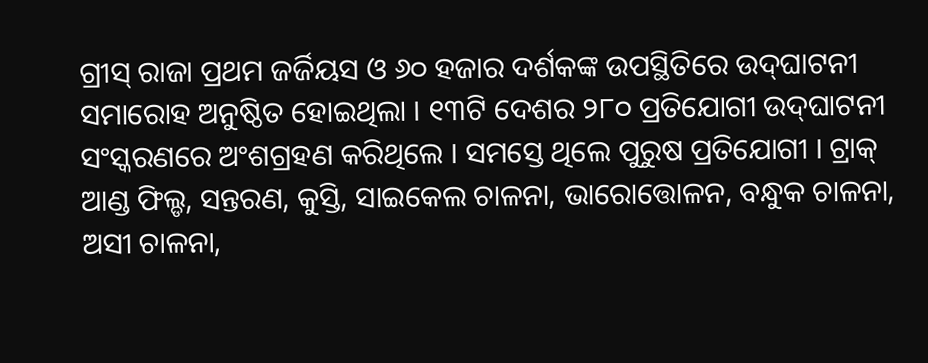ଗ୍ରୀସ୍ ରାଜା ପ୍ରଥମ ଜର୍ଜିୟସ ଓ ୬୦ ହଜାର ଦର୍ଶକଙ୍କ ଉପସ୍ଥିତିରେ ଉଦ୍‌ଘାଟନୀ ସମାରୋହ ଅନୁଷ୍ଠିତ ହୋଇଥିଲା । ୧୩ଟି ଦେଶର ୨୮୦ ପ୍ରତିଯୋଗୀ ଉଦ୍‌ଘାଟନୀ ସଂସ୍କରଣରେ ଅଂଶଗ୍ରହଣ କରିଥିଲେ । ସମସ୍ତେ ଥିଲେ ପୁରୁଷ ପ୍ରତିଯୋଗୀ । ଟ୍ରାକ୍ ଆଣ୍ଡ ଫିଲ୍ଡ, ସନ୍ତରଣ, କୁସ୍ତି, ସାଇକେଲ ଚାଳନା, ଭାରୋତ୍ତୋଳନ, ବନ୍ଧୁକ ଚାଳନା, ଅସୀ ଚାଳନା,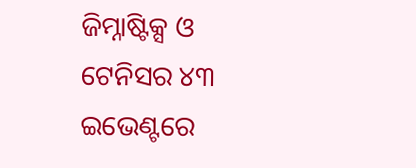ଜିମ୍ନାଷ୍ଟିକ୍ସ ଓ ଟେନିସର ୪୩ ଇଭେଣ୍ଟରେ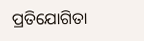ପ୍ରତିଯୋଗିତା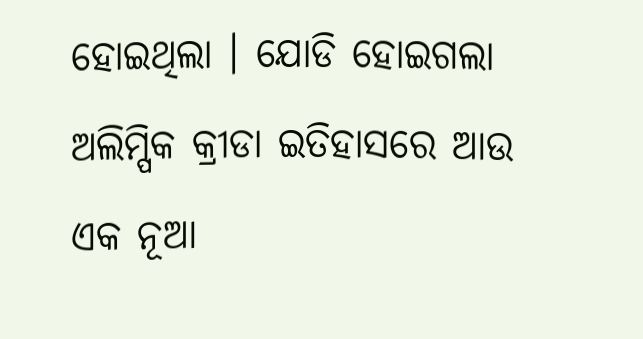ହୋଇଥିଲା । ଯୋଡି ହୋଇଗଲା ଅଲିମ୍ପିକ କ୍ରୀଡା ଇତିହାସରେ ଆଉ ଏକ ନୂଆ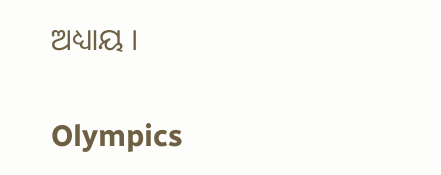ଅଧ୍ୟାୟ ।

Olympics